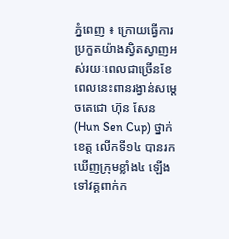ភ្នំពេញ ៖ ក្រោយធ្វើការប្រកួតយ៉ាងស្វិតស្វាញអស់រយៈពេលជាច្រើនខែពេលនេះពានរង្វាន់សម្ដេចតេជោ ហ៊ុន សែន (Hun Sen Cup) ថ្នាក់ខេត្ត លើកទី១៤ បានរកឃើញក្រុមខ្លាំង៤ ឡើងទៅវគ្គពាក់ក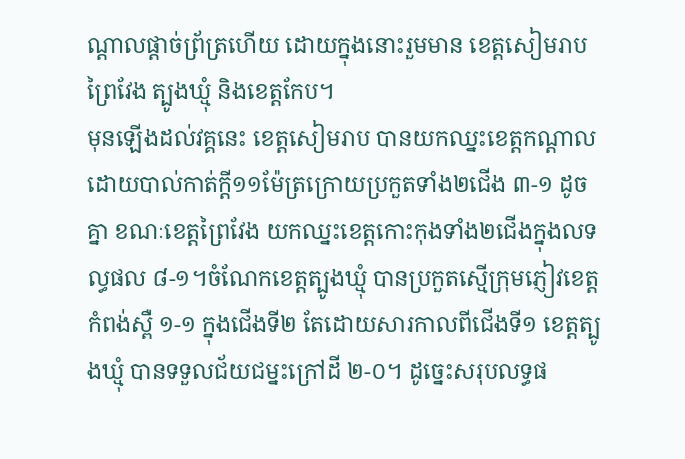ណ្ដាលផ្ដាច់ព្រ័ត្រហើយ ដោយក្នុងនោះរួមមាន ខេត្តសៀមរាប ព្រៃវែង ត្បូងឃ្មុំ និងខេត្តកែប។
មុនឡើងដល់វគ្គនេះ ខេត្តសៀមរាប បានយកឈ្នះខេត្តកណ្ដាល ដោយបាល់កាត់ក្ដី១១ម៉ែត្រក្រោយប្រកួតទាំង២ជើង ៣-១ ដូចគ្នា ខណៈខេត្តព្រៃវែង យកឈ្នះខេត្តកោះកុងទាំង២ជើងក្នុងលទល្ធផល ៨-១។ចំណែកខេត្តត្បូងឃ្មុំ បានប្រកួតស្មើក្រុមភ្ញៀវខេត្តកំពង់ស្ពឺ ១-១ ក្នុងជើងទី២ តែដោយសារកាលពីជើងទី១ ខេត្តត្បូងឃ្មុំ បានទទួលជ័យជម្នះក្រៅដី ២-០។ ដូច្នេះសរុបលទ្ធផ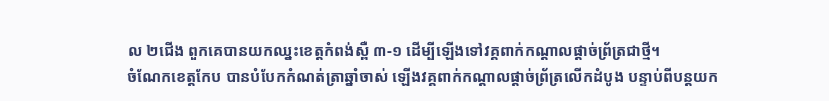ល ២ជើង ពួកគេបានយកឈ្នះខេត្តកំពង់ស្ពឺ ៣-១ ដើម្បីឡើងទៅវគ្គពាក់កណ្ដាលផ្ដាច់ព្រ័ត្រជាថ្មី។
ចំណែកខេត្តកែប បានបំបែកកំណត់ត្រាឆ្នាំចាស់ ឡើងវគ្គពាក់កណ្ដាលផ្ដាច់ព្រ័ត្រលើកដំបូង បន្ទាប់ពីបន្ដយក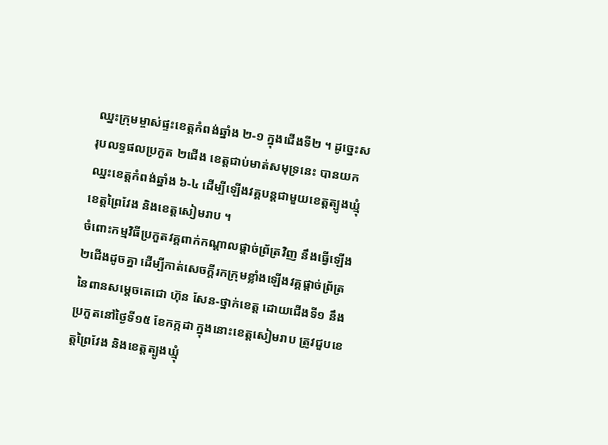ឈ្នះក្រុមម្ចាស់ផ្ទះខេត្តកំពង់ឆ្នាំង ២-១ ក្នុងជើងទី២ ។ ដូច្នេះសរុបលទ្ធផលប្រកួត ២ជើង ខេត្តជាប់មាត់សមុទ្រនេះ បានយកឈ្នះខេត្តកំពង់ឆ្នាំង ៦-៤ ដើម្បីឡើងវគ្គបន្ដជាមួយខេត្តត្បូងឃ្មុំ ខេត្តព្រៃវែង និងខេត្តសៀមរាប ។
ចំពោះកម្មវិធីប្រកួតវគ្គពាក់កណ្ដាលផ្ដាច់ព្រ័ត្រវិញ នឹងធ្វើឡើង ២ជើងដូចគ្នា ដើម្បីកាត់សេចក្ដីរកក្រុមខ្លាំងឡើងវគ្គផ្ដាច់ព្រ័ត្រ នៃពានសម្ដេចតេជោ ហ៊ុន សែន-ថ្នាក់ខេត្ត ដោយជើងទី១ នឹងប្រកួតនៅថ្ងៃទី១៥ ខែកក្កដា ក្នុងនោះខេត្តសៀមរាប ត្រូវជួបខេត្តព្រៃវែង និងខេត្តត្បូងឃ្មុំ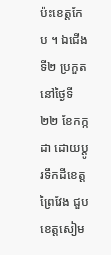ប៉ះខេត្តកែប ។ ឯជើងទី២ ប្រកួតនៅថ្ងៃទី២២ ខែកក្កដា ដោយប្ដូរទឹកដីខេត្តព្រៃវែង ជួបខេត្តសៀម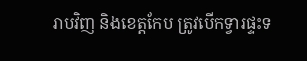រាបវិញ និងខេត្តកែប ត្រូវបើកទ្វារផ្ទះទ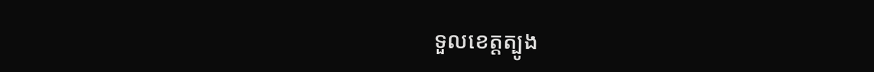ទួលខេត្តត្បូង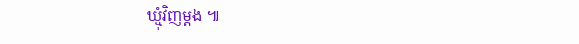ឃ្មុំវិញម្ដង ៕